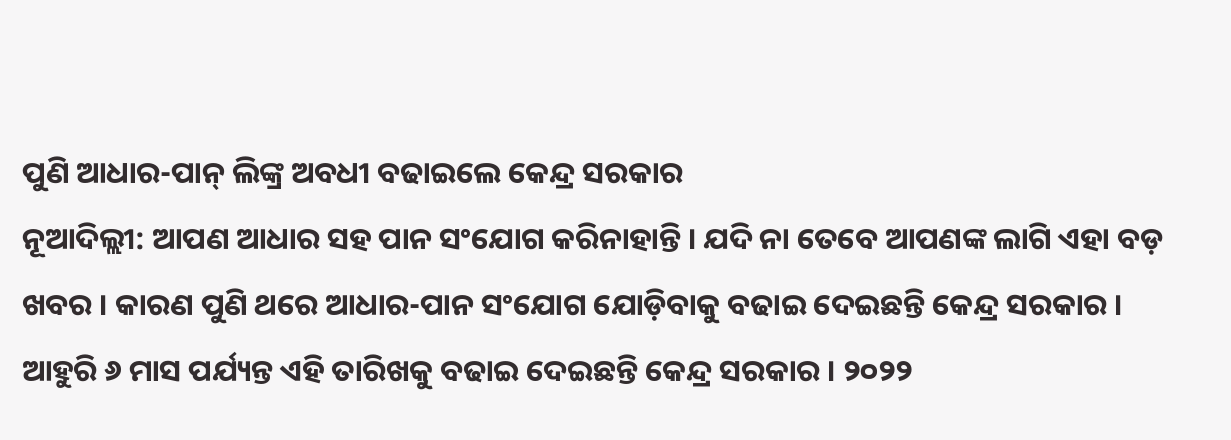ପୁଣି ଆଧାର-ପାନ୍ ଲିଙ୍କ୍ର ଅବଧୀ ବଢାଇଲେ କେନ୍ଦ୍ର ସରକାର
ନୂଆଦିଲ୍ଲୀ: ଆପଣ ଆଧାର ସହ ପାନ ସଂଯୋଗ କରିନାହାନ୍ତି । ଯଦି ନା ତେବେ ଆପଣଙ୍କ ଲାଗି ଏହା ବଡ଼ ଖବର । କାରଣ ପୁଣି ଥରେ ଆଧାର-ପାନ ସଂଯୋଗ ଯୋଡ଼ିବାକୁ ବଢାଇ ଦେଇଛନ୍ତି କେନ୍ଦ୍ର ସରକାର । ଆହୁରି ୬ ମାସ ପର୍ଯ୍ୟନ୍ତ ଏହି ତାରିଖକୁ ବଢାଇ ଦେଇଛନ୍ତି କେନ୍ଦ୍ର ସରକାର । ୨୦୨୨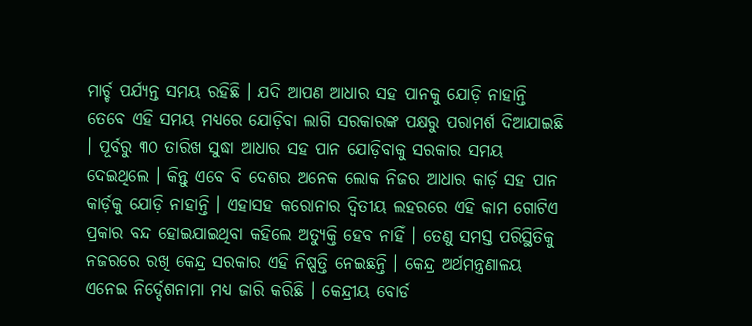ମାର୍ଚ୍ଚ ପର୍ଯ୍ୟନ୍ତ ସମୟ ରହିଛି । ଯଦି ଆପଣ ଆଧାର ସହ ପାନକୁ ଯୋଡ଼ି ନାହାନ୍ତି ତେବେ ଏହି ସମୟ ମଧ୍ୟରେ ଯୋଡ଼ିବା ଲାଗି ସରକାରଙ୍କ ପକ୍ଷରୁ ପରାମର୍ଶ ଦିଆଯାଇଛି । ପୂର୍ବରୁ ୩୦ ତାରିଖ ସୁଦ୍ଧା ଆଧାର ସହ ପାନ ଯୋଡ଼ିବାକୁ ସରକାର ସମୟ ଦେଇଥିଲେ । କିନ୍ତୁ ଏବେ ବି ଦେଶର ଅନେକ ଲୋକ ନିଜର ଆଧାର କାର୍ଡ଼ ସହ ପାନ କାର୍ଡ଼କୁ ଯୋଡ଼ି ନାହାନ୍ତି । ଏହାସହ କରୋନାର ଦ୍ୱିତୀୟ ଲହରରେ ଏହି କାମ ଗୋଟିଏ ପ୍ରକାର ବନ୍ଦ ହୋଇଯାଇଥିବା କହିଲେ ଅତ୍ୟୁକ୍ତି ହେବ ନାହିଁ । ତେଣୁ ସମସ୍ତ ପରିସ୍ଥିତିକୁ ନଜରରେ ରଖି କେନ୍ଦ୍ର ସରକାର ଏହି ନିଷ୍ପତ୍ତି ନେଇଛନ୍ତି । କେନ୍ଦ୍ର ଅର୍ଥମନ୍ତ୍ରଣାଳୟ ଏନେଇ ନିର୍ଦ୍ଦେଶନାମା ମଧ୍ୟ ଜାରି କରିଛି । କେନ୍ଦ୍ରୀୟ ବୋର୍ଡ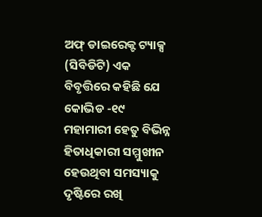ଅଫ୍ ଡାଇରେକ୍ଟ ଟ୍ୟାକ୍ସ (ସିବିଡିଟି) ଏକ ବିବୃତ୍ତିରେ କହିଛି ଯେ କୋଭିଡ -୧୯ ମହାମାରୀ ହେତୁ ବିଭିନ୍ନ ହିତାଧିକାରୀ ସମ୍ମୁଖୀନ ହେଉଥିବା ସମସ୍ୟାକୁ ଦୃଷ୍ଟିରେ ରଖି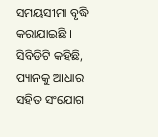ସମୟସୀମା ବୃଦ୍ଧି କରାଯାଇଛି । ସିବିଡିଟି କହିଛି, ପ୍ୟାନକୁ ଆଧାର ସହିତ ସଂଯୋଗ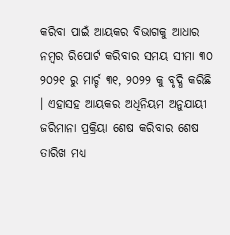କରିବା ପାଇଁ ଆୟକର ବିଭାଗକୁ ଆଧାର ନମ୍ବର ରିପୋର୍ଟ କରିବାର ସମୟ ସୀମା ୩୦ ୨୦୨୧ ରୁ ମାର୍ଚ୍ଚ ୩୧, ୨୦୨୨ କୁ ବୃଦ୍ଧି କରିଛି । ଏହାସହ ଆୟକର ଅଧିନିୟମ ଅନୁଯାୟୀ ଜରିମାନା ପ୍ରକ୍ରିୟା ଶେଷ କରିବାର ଶେଷ ତାରିଖ ମଧ୍ୟ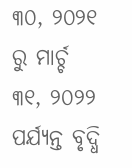୩୦, ୨୦୨୧ ରୁ ମାର୍ଚ୍ଚ ୩୧, ୨୦୨୨ ପର୍ଯ୍ୟନ୍ତ ବୃଦ୍ଧି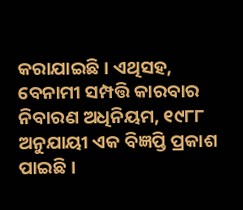କରାଯାଇଛି । ଏଥିସହ, ବେନାମୀ ସମ୍ପତ୍ତି କାରବାର ନିବାରଣ ଅଧିନିୟମ, ୧୯୮୮ ଅନୁଯାୟୀ ଏକ ବିଜ୍ଞପ୍ତି ପ୍ରକାଶ ପାଇଛି ।